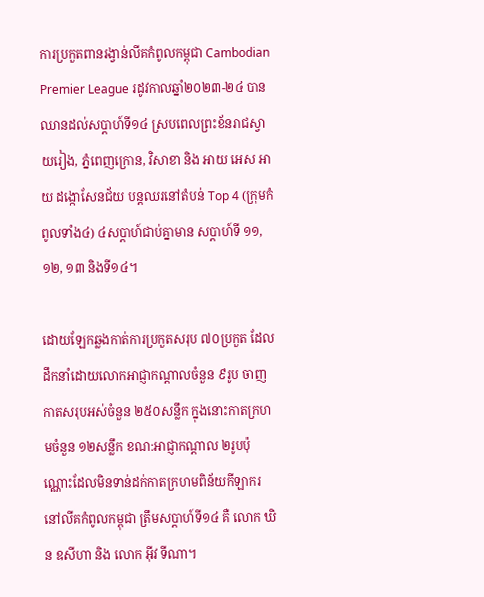ការប្រកួតពានរង្វាន់លីគកំពូលកម្ពុជា Cambodian Premier League រដូវកាលឆ្នាំ២០២៣-២៤ បានឈានដល់សប្ដាហ៍ទី១៤ ស្របពេលព្រះខ័នរាជស្វាយរៀង, ភ្នំពេញក្រោន, វិសាខា និង អាយ អេស អាយ ដង្កោសែនជ័យ បន្តឈរនៅតំបន់ Top 4 (ក្រុមកំពូលទាំង៤) ៤សប្ដាហ៍ជាប់គ្នាមាន សប្ដាហ៍ទី ១១, ១២, ១៣ និងទី១៤។

ដោយឡែកឆ្លងកាត់ការប្រកួតសរុប ៧០ប្រកួត ដែលដឹកនាំដោយលោកអាជ្ញាកណ្ដាលចំនួន ៩រូប ចាញកាតសរុបអស់ចំនួន ២៥០សន្លឹក ក្នុងនោះកាតក្រហមចំនួន ១២សន្លឹក ខណ:អាជ្ញាកណ្ដាល ២រូបប៉ុណ្ណោះដែលមិនទាន់ដក់កាតក្រហមពិន័យកីឡាករ នៅលីគកំពូលកម្ពុជា ត្រឹមសប្ដាហ៍ទី១៤ គឺ លោក ឃិន ឧសីហា និង លោក អ៊ីវ ទីណា។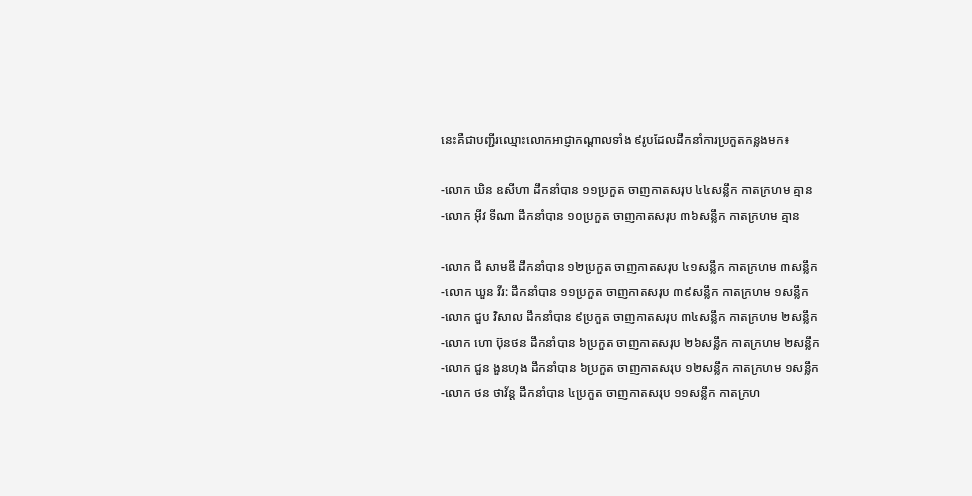នេះគឺជាបញ្ជីរឈ្មោះលោកអាជ្ញាកណ្ដាលទាំង ៩រូបដែលដឹកនាំការប្រកួតកន្លងមក៖

-លោក ឃិន ឧសីហា ដឹកនាំបាន ១១ប្រកួត ចាញកាតសរុប ៤៤សន្លឹក កាតក្រហម គ្មាន
-លោក អ៊ីវ ទីណា ដឹកនាំបាន ១០ប្រកួត ចាញកាតសរុប ៣៦សន្លឹក កាតក្រហម គ្មាន

-លោក ជី សាមឌី ដឹកនាំបាន ១២ប្រកួត ចាញកាតសរុប ៤១សន្លឹក កាតក្រហម ៣សន្លឹក
-លោក ឃួន វីរ: ដឹកនាំបាន ១១ប្រកួត ចាញកាតសរុប ៣៩សន្លឹក កាតក្រហម ១សន្លឹក
-លោក ជួប វិសាល ដឹកនាំបាន ៩ប្រកួត ចាញកាតសរុប ៣៤សន្លឹក កាតក្រហម ២សន្លឹក
-លោក ហោ ប៊ុនថន ដឹកនាំបាន ៦ប្រកួត ចាញកាតសរុប ២៦សន្លឹក កាតក្រហម ២សន្លឹក
-លោក ជួន ងួនហុង ដឹកនាំបាន ៦ប្រកួត ចាញកាតសរុប ១២សន្លឹក កាតក្រហម ១សន្លឹក
-លោក ថន ថាវ័ន្ត ដឹកនាំបាន ៤ប្រកួត ចាញកាតសរុប ១១សន្លឹក កាតក្រហ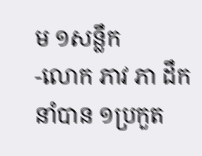ម ១សន្លឹក
-លោក ភាវ ភា ដឹកនាំបាន ១ប្រកួត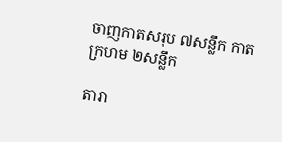ចាញកាតសរុប ៧សន្លឹក កាតក្រហម ២សន្លឹក

តារា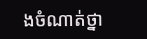ងចំណាត់ថ្នា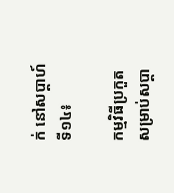ក់ នៅសប្ដាហ៍ទី១៤៖

កម្មវិធីប្រកួត សម្រាប់សប្ដា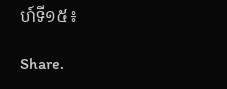ហ៍ទី១៥៖

Share.